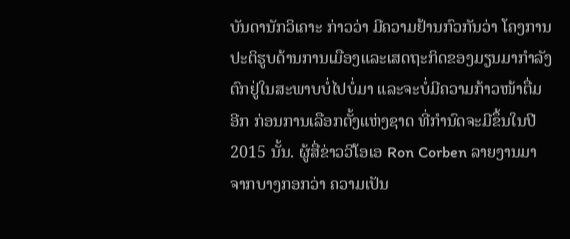ບັນດານັກວິເຄາະ ກ່າວວ່າ ມີຄວາມຢ້ານກົວກັນວ່າ ໂຄງການ
ປະຕິຮູບດ້ານການເມືອງແລະເສດຖະກິດຂອງມຽນມາກຳລັງ
ຕົກຢູ່ໃນສະພາບບໍ່ໄປບໍ່ມາ ແລະຈະບໍ່ມີຄວາມກ້າວໜ້າຕື່ມ
ອີກ ກ່ອນການເລືອກຕັ້ງແຫ່ງຊາດ ທີ່ກຳນົດຈະມີຂຶ້ນໃນປີ
2015 ນັ້ນ. ຜູ້ສື່ຂ່າວວີໂອເອ Ron Corben ລາຍງານມາ
ຈາກບາງກອກວ່າ ຄວາມເປັນ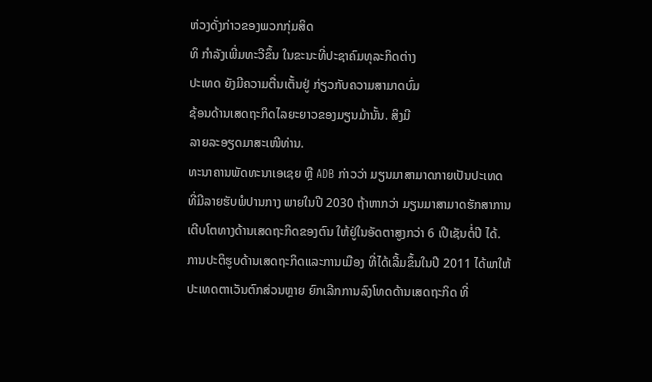ຫ່ວງດັ່ງກ່າວຂອງພວກກຸ່ມສິດ
ທິ ກຳລັງເພີ່ມທະວີຂຶ້ນ ໃນຂະນະທີ່ປະຊາຄົມທຸລະກິດຕ່າງ
ປະເທດ ຍັງມີຄວາມຕື່ນເຕັ້ນຢູ່ ກ່ຽວກັບຄວາມສາມາດບົ່ມ
ຊ້ອນດ້ານເສດຖະກິດໄລຍະຍາວຂອງມຽນມ້ານັ້ນ. ສິງມີ
ລາຍລະອຽດມາສະເໜີທ່ານ.
ທະນາຄານພັດທະນາເອເຊຍ ຫຼື ADB ກ່າວວ່າ ມຽນມາສາມາດກາຍເປັນປະເທດ
ທີ່ມີລາຍຮັບພໍປານກາງ ພາຍໃນປີ 2030 ຖ້າຫາກວ່າ ມຽນມາສາມາດຮັກສາການ
ເຕີບໂຕທາງດ້ານເສດຖະກິດຂອງຕົນ ໃຫ້ຢູ່ໃນອັດຕາສູງກວ່າ 6 ເປີເຊັນຕໍ່ປີ ໄດ້.
ການປະຕິຮູບດ້ານເສດຖະກິດແລະການເມືອງ ທີ່ໄດ້ເລີ້ມຂຶ້ນໃນປີ 2011 ໄດ້ພາໃຫ້
ປະເທດຕາເວັນຕົກສ່ວນຫຼາຍ ຍົກເລີກການລົງໂທດດ້ານເສດຖະກິດ ທີ່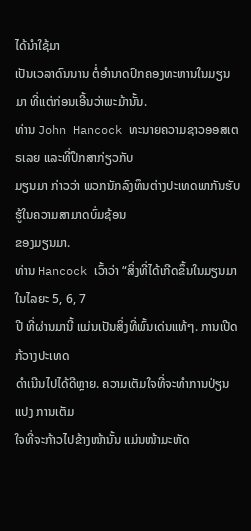ໄດ້ນຳໃຊ້ມາ
ເປັນເວລາດົນນານ ຕໍ່ອຳນາດປົກຄອງທະຫານໃນມຽນມາ ທີ່ແຕ່ກ່ອນເອີ້ນວ່າພະມ້ານັ້ນ.
ທ່ານ John Hancock ທະນາຍຄວາມຊາວອອສເຕຣເລຍ ແລະທີ່ປຶກສາກ່ຽວກັບ
ມຽນມາ ກ່າວວ່າ ພວກນັກລົງທຶນຕ່າງປະເທດພາກັນຮັບຮູ້ໃນຄວາມສາມາດບົ່ມຊ້ອນ
ຂອງມຽນມາ.
ທ່ານ Hancock ເວົ້າວ່າ “ສິ່ງທີ່ໄດ້ເກີດຂຶ້ນໃນມຽນມາ ໃນໄລຍະ 5, 6, 7
ປີ ທີ່ຜ່ານມານີ້ ແມ່ນເປັນສິ່ງທີ່ພົ້ນເດ່ນແທ້ໆ. ການເປີດກ້ວາງປະເທດ
ດຳເນີນໄປໄດ້ດີຫຼາຍ. ຄວາມເຕັມໃຈທີ່ຈະທຳການປ່ຽນແປງ ການເຕັມ
ໃຈທີ່ຈະກ້າວໄປຂ້າງໜ້ານັ້ນ ແມ່ນໜ້າມະຫັດ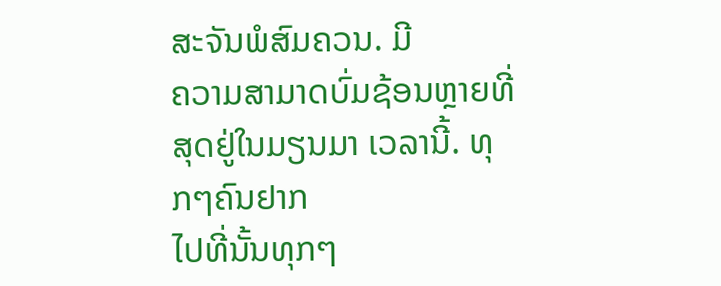ສະຈັນພໍສົມຄວນ. ມີ
ຄວາມສາມາດບົ່ມຊ້ອນຫຼາຍທີ່ສຸດຢູ່ໃນມຽນມາ ເວລານີ້. ທຸກໆຄົນຢາກ
ໄປທີ່ນັ້ນທຸກໆ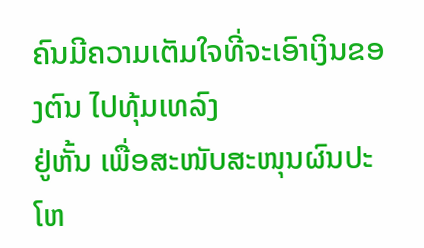ຄົນມີຄວາມເຕັມໃຈທີ່ຈະເອົາເງິນຂອງຕົນ ໄປທຸ້ມເທລົງ
ຢູ່ຫັ້ນ ເພື່ອສະໜັບສະໜຸນຜົນປະໂຫ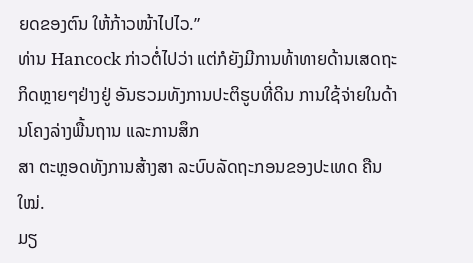ຍດຂອງຕົນ ໃຫ້ກ້າວໜ້າໄປໄວ.”
ທ່ານ Hancock ກ່າວຕໍ່ໄປວ່າ ແຕ່ກໍຍັງມີການທ້າທາຍດ້ານເສດຖະກິດຫຼາຍໆຢ່າງຢູ່ ອັນຮວມທັງການປະຕິຮູບທີ່ດິນ ການໃຊ້ຈ່າຍໃນດ້ານໂຄງລ່າງພື້ນຖານ ແລະການສຶກ
ສາ ຕະຫຼອດທັງການສ້າງສາ ລະບົບລັດຖະກອນຂອງປະເທດ ຄືນໃໝ່.
ມຽ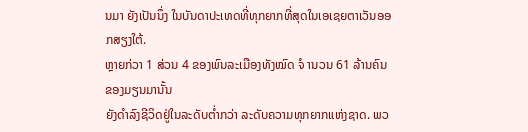ນມາ ຍັງເປັນນຶ່ງ ໃນບັນດາປະເທດທີ່ທຸກຍາກທີ່ສຸດໃນເອເຊຍຕາເວັນອອກສຽງໃຕ້.
ຫຼາຍກ່ວາ 1 ສ່ວນ 4 ຂອງພົນລະເມືອງທັງໝົດ ຈໍ ານວນ 61 ລ້ານຄົນຂອງມຽນມານັ້ນ
ຍັງດຳລົງຊີວິດຢູ່ໃນລະດັບຕ່ຳກວ່າ ລະດັບຄວາມທຸກຍາກແຫ່ງຊາດ. ພວ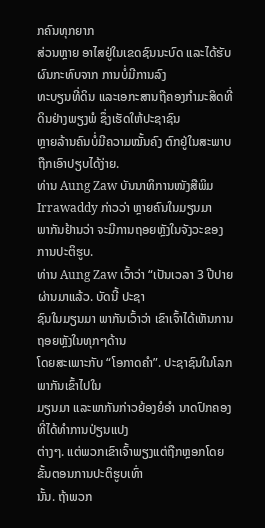ກຄົນທຸກຍາກ
ສ່ວນຫຼາຍ ອາໄສຢູ່ໃນເຂດຊົນນະບົດ ແລະໄດ້ຮັບຜົນກະທົບຈາກ ການບໍ່ມີການລົງ
ທະບຽນທີ່ດິນ ແລະເອກະສານຖືຄອງກຳມະສິດທີ່ດິນຢ່າງພຽງພໍ ຊຶ່ງເຮັດໃຫ້ປະຊາຊົນ
ຫຼາຍລ້ານຄົນບໍ່ມີຄວາມໝັ້ນຄົງ ຕົກຢູ່ໃນສະພາບຖືກເອົາປຽບໄດ້ງ່າຍ.
ທ່ານ Aung Zaw ບັນນາທິການໜັງສືພິມ Irrawaddy ກ່າວວ່າ ຫຼາຍຄົນໃນມຽນມາ
ພາກັນຢ້ານວ່າ ຈະມີການຖອຍຫຼັງໃນຈັງວະຂອງການປະຕິຮູບ.
ທ່ານ Aung Zaw ເວົ້າວ່າ “ເປັນເວລາ 3 ປີປາຍຜ່ານມາແລ້ວ. ບັດນີ້ ປະຊາ
ຊົນໃນມຽນມາ ພາກັນເວົ້າວ່າ ເຂົາເຈົ້າໄດ້ເຫັນການຖອຍຫຼັງໃນທຸກໆດ້ານ
ໂດຍສະເພາະກັບ “ໂອກາດຄຳ”. ປະຊາຊົນໃນໂລກພາກັນເຂົ້າໄປໃນ
ມຽນມາ ແລະພາກັນກ່າວຍ້ອງຍໍອຳ ນາດປົກຄອງທີ່ໄດ້ທຳການປ່ຽນແປງ
ຕ່າງໆ. ແຕ່ພວກເຂົາເຈົ້າພຽງແຕ່ຖືກຫຼອກໂດຍຂັ້ນຕອນການປະຕິຮູບເທົ່າ
ນັ້ນ. ຖ້າພວກ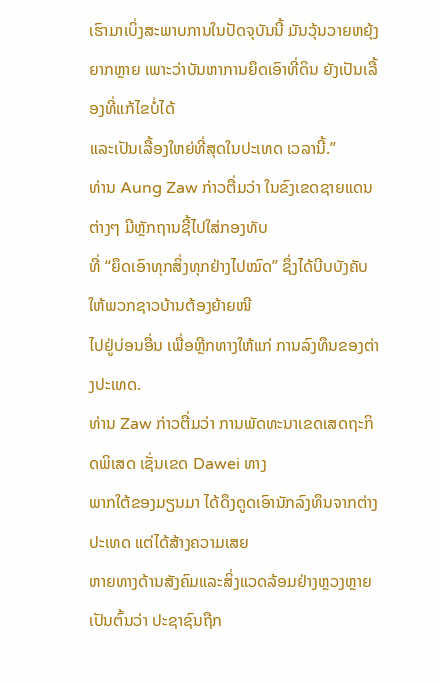ເຮົາມາເບິ່ງສະພາບການໃນປັດຈຸບັນນີ້ ມັນວຸ້ນວາຍຫຍຸ້ງ
ຍາກຫຼາຍ ເພາະວ່າບັນຫາການຍຶດເອົາທີ່ດິນ ຍັງເປັນເລື້ອງທີ່ແກ້ໄຂບໍ່ໄດ້
ແລະເປັນເລື້ອງໃຫຍ່ທີ່ສຸດໃນປະເທດ ເວລານີ້.”
ທ່ານ Aung Zaw ກ່າວຕື່ມວ່າ ໃນຂົງເຂດຊາຍແດນຕ່າງໆ ມີຫຼັກຖານຊີ້ໄປໃສ່ກອງທັບ
ທີ່ “ຍຶດເອົາທຸກສິ່ງທຸກຢ່າງໄປໝົດ” ຊຶ່ງໄດ້ບີບບັງຄັບໃຫ້ພວກຊາວບ້ານຕ້ອງຍ້າຍໜີ
ໄປຢູ່ບ່ອນອື່ນ ເພື່ອຫຼີກທາງໃຫ້ແກ່ ການລົງທຶນຂອງຕ່າງປະເທດ.
ທ່ານ Zaw ກ່າວຕື່ມວ່າ ການພັດທະນາເຂດເສດຖະກິດພິເສດ ເຊັ່ນເຂດ Dawei ທາງ
ພາກໃຕ້ຂອງມຽນມາ ໄດ້ດຶງດູດເອົານັກລົງທຶນຈາກຕ່າງປະເທດ ແຕ່ໄດ້ສ້າງຄວາມເສຍ
ຫາຍທາງດ້ານສັງຄົມແລະສິ່ງແວດລ້ອມຢ່າງຫຼວງຫຼາຍ ເປັນຕົ້ນວ່າ ປະຊາຊົນຖືກ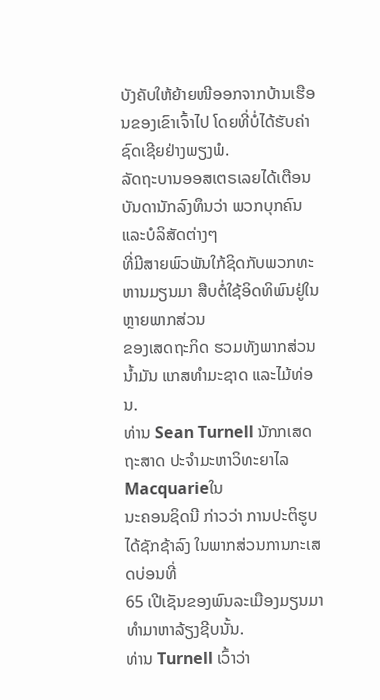ບັງຄັບໃຫ້ຍ້າຍໜີອອກຈາກບ້ານເຮືອນຂອງເຂົາເຈົ້າໄປ ໂດຍທີ່ບໍ່ໄດ້ຮັບຄ່າຊົດເຊີຍຢ່າງພຽງພໍ.
ລັດຖະບານອອສເຕຣເລຍໄດ້ເຕືອນບັນດານັກລົງທຶນວ່າ ພວກບຸກຄົນແລະບໍລິສັດຕ່າງໆ
ທີ່ມີສາຍພົວພັນໃກ້ຊິດກັບພວກທະຫານມຽນມາ ສືບຕໍ່ໃຊ້ອິດທິພົນຢູ່ໃນຫຼາຍພາກສ່ວນ
ຂອງເສດຖະກິດ ຮວມທັງພາກສ່ວນນ້ຳມັນ ແກສທຳມະຊາດ ແລະໄມ້ທ່ອນ.
ທ່ານ Sean Turnell ນັກກເສດຖະສາດ ປະຈຳມະຫາວິທະຍາໄລ Macquarieໃນ
ນະຄອນຊິດນີ ກ່າວວ່າ ການປະຕິຮູບໄດ້ຊັກຊ້າລົງ ໃນພາກສ່ວນການກະເສດບ່ອນທີ່
65 ເປີເຊັນຂອງພົນລະເມືອງມຽນມາ ທຳມາຫາລ້ຽງຊີບນັ້ນ.
ທ່ານ Turnell ເວົ້າວ່າ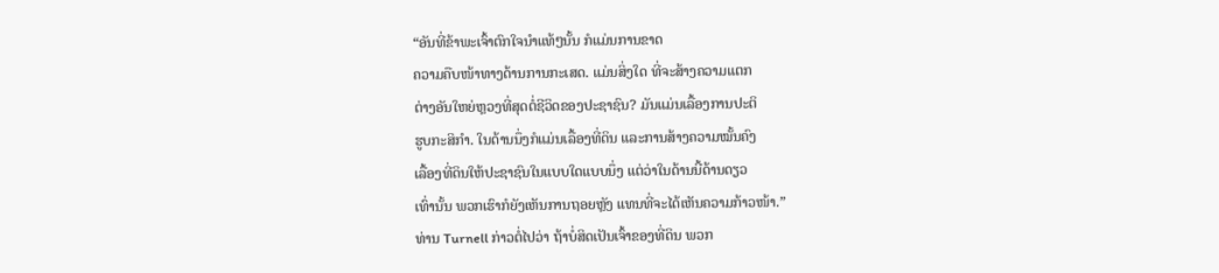“ອັນທີ່ຂ້າພະເຈົ້າຕົກໃຈນໍາແທ້ໆນັ້ນ ກໍແມ່ນການຂາດ
ຄວາມຄືບໜ້າທາງດ້ານການກະເສດ. ແມ່ນສິ່ງໃດ ທີ່ຈະສ້າງຄວາມແຕກ
ຕ່າງອັນໃຫຍ່ຫຼວງທີ່ສຸດຕໍ່ຊີວິດຂອງປະຊາຊົນ? ມັນແມ່ນເລື້ອງການປະຕິ
ຮູບກະສິກຳ. ໃນດ້ານນຶ່ງກໍແມ່ນເລື້ອງທີ່ດິນ ແລະການສ້າງຄວາມໝັ້ນຄົງ
ເລື້ອງທີ່ດິນໃຫ້ປະຊາຊົນໃນແບບໃດແບບນຶ່ງ ແຕ່ວ່າໃນດ້ານນີ້ດ້ານດຽວ
ເທົ່ານັ້ນ ພວກເຮົາກໍຍັງເຫັນການຖອຍຫຼັງ ແທນທີ່ຈະໄດ້ເຫັນຄວາມກ້າວໜ້າ.”
ທ່ານ Turnell ກ່າວຕໍ່ໄປວ່າ ຖ້າບໍ່ສິດເປັນເຈົ້າຂອງທີ່ດິນ ພວກ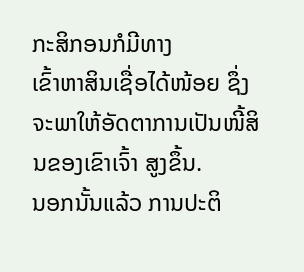ກະສິກອນກໍມີທາງ
ເຂົ້າຫາສິນເຊື່ອໄດ້ໜ້ອຍ ຊຶ່ງຈະພາໃຫ້ອັດຕາການເປັນໜີ້ສິນຂອງເຂົາເຈົ້າ ສູງຂຶ້ນ.
ນອກນັ້ນແລ້ວ ການປະຕິ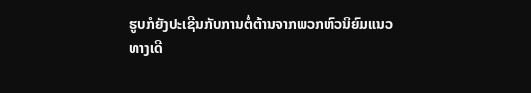ຮູບກໍຍັງປະເຊີນກັບການຕໍ່ຕ້ານຈາກພວກຫົວນິຍົມແນວ
ທາງເດີ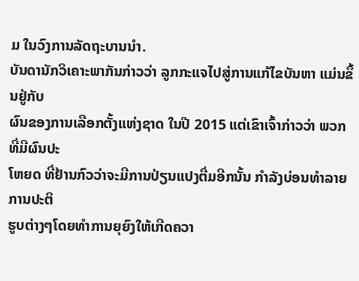ມ ໃນວົງການລັດຖະບານນໍາ.
ບັນດານັກວິເຄາະພາກັນກ່າວວ່າ ລູກກະແຈໄປສູ່ການແກ້ໄຂບັນຫາ ແມ່ນຂຶ້ນຢູ່ກັບ
ຜົນຂອງການເລືອກຕັ້ງແຫ່ງຊາດ ໃນປີ 2015 ແຕ່ເຂົາເຈົ້າກ່າວວ່າ ພວກທີ່ມີຜົນປະ
ໂຫຍດ ທີ່ຢ້ານກົວວ່າຈະມີການປ່ຽນແປງຕື່ມອີກນັ້ນ ກຳລັງບ່ອນທຳລາຍການປະຕິ
ຮູບຕ່າງໆໂດຍທຳການຍຸຍົງໃຫ້ເກີດຄວາ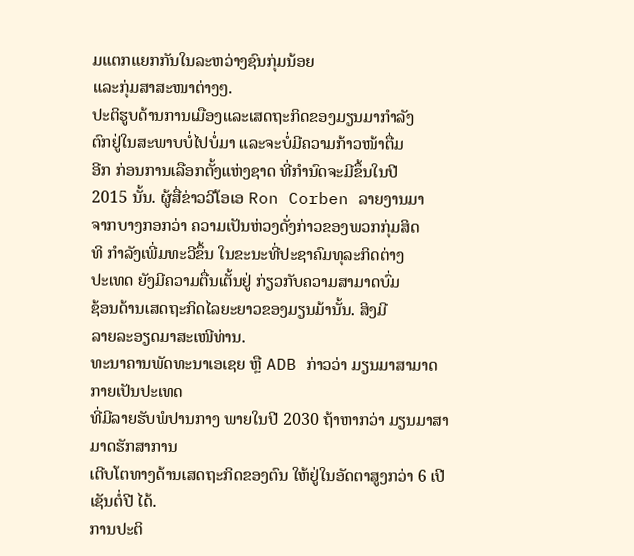ມແຕກແຍກກັນໃນລະຫວ່າງຊົນກຸ່ມນ້ອຍ
ແລະກຸ່ມສາສະໜາຕ່າງໆ.
ປະຕິຮູບດ້ານການເມືອງແລະເສດຖະກິດຂອງມຽນມາກຳລັງ
ຕົກຢູ່ໃນສະພາບບໍ່ໄປບໍ່ມາ ແລະຈະບໍ່ມີຄວາມກ້າວໜ້າຕື່ມ
ອີກ ກ່ອນການເລືອກຕັ້ງແຫ່ງຊາດ ທີ່ກຳນົດຈະມີຂຶ້ນໃນປີ
2015 ນັ້ນ. ຜູ້ສື່ຂ່າວວີໂອເອ Ron Corben ລາຍງານມາ
ຈາກບາງກອກວ່າ ຄວາມເປັນຫ່ວງດັ່ງກ່າວຂອງພວກກຸ່ມສິດ
ທິ ກຳລັງເພີ່ມທະວີຂຶ້ນ ໃນຂະນະທີ່ປະຊາຄົມທຸລະກິດຕ່າງ
ປະເທດ ຍັງມີຄວາມຕື່ນເຕັ້ນຢູ່ ກ່ຽວກັບຄວາມສາມາດບົ່ມ
ຊ້ອນດ້ານເສດຖະກິດໄລຍະຍາວຂອງມຽນມ້ານັ້ນ. ສິງມີ
ລາຍລະອຽດມາສະເໜີທ່ານ.
ທະນາຄານພັດທະນາເອເຊຍ ຫຼື ADB ກ່າວວ່າ ມຽນມາສາມາດກາຍເປັນປະເທດ
ທີ່ມີລາຍຮັບພໍປານກາງ ພາຍໃນປີ 2030 ຖ້າຫາກວ່າ ມຽນມາສາມາດຮັກສາການ
ເຕີບໂຕທາງດ້ານເສດຖະກິດຂອງຕົນ ໃຫ້ຢູ່ໃນອັດຕາສູງກວ່າ 6 ເປີເຊັນຕໍ່ປີ ໄດ້.
ການປະຕິ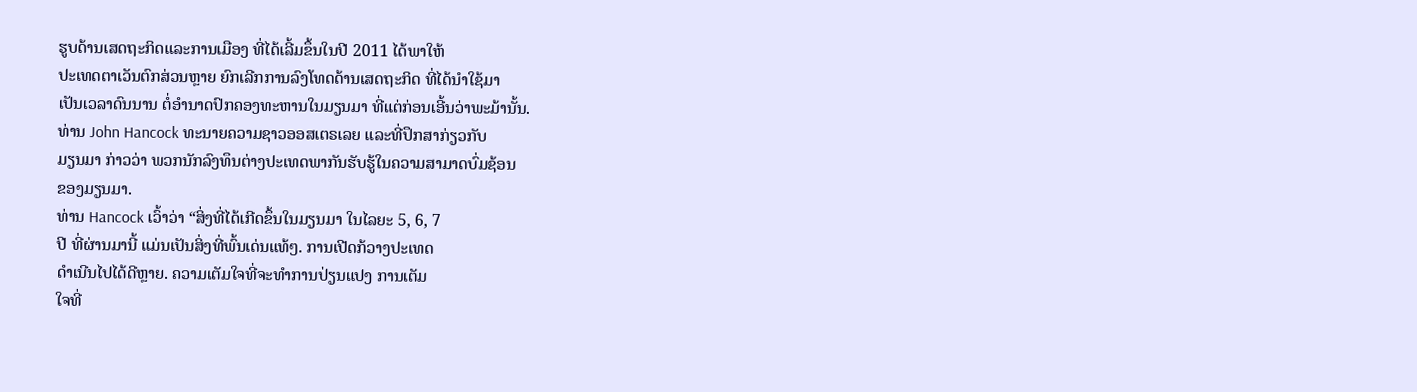ຮູບດ້ານເສດຖະກິດແລະການເມືອງ ທີ່ໄດ້ເລີ້ມຂຶ້ນໃນປີ 2011 ໄດ້ພາໃຫ້
ປະເທດຕາເວັນຕົກສ່ວນຫຼາຍ ຍົກເລີກການລົງໂທດດ້ານເສດຖະກິດ ທີ່ໄດ້ນຳໃຊ້ມາ
ເປັນເວລາດົນນານ ຕໍ່ອຳນາດປົກຄອງທະຫານໃນມຽນມາ ທີ່ແຕ່ກ່ອນເອີ້ນວ່າພະມ້ານັ້ນ.
ທ່ານ John Hancock ທະນາຍຄວາມຊາວອອສເຕຣເລຍ ແລະທີ່ປຶກສາກ່ຽວກັບ
ມຽນມາ ກ່າວວ່າ ພວກນັກລົງທຶນຕ່າງປະເທດພາກັນຮັບຮູ້ໃນຄວາມສາມາດບົ່ມຊ້ອນ
ຂອງມຽນມາ.
ທ່ານ Hancock ເວົ້າວ່າ “ສິ່ງທີ່ໄດ້ເກີດຂຶ້ນໃນມຽນມາ ໃນໄລຍະ 5, 6, 7
ປີ ທີ່ຜ່ານມານີ້ ແມ່ນເປັນສິ່ງທີ່ພົ້ນເດ່ນແທ້ໆ. ການເປີດກ້ວາງປະເທດ
ດຳເນີນໄປໄດ້ດີຫຼາຍ. ຄວາມເຕັມໃຈທີ່ຈະທຳການປ່ຽນແປງ ການເຕັມ
ໃຈທີ່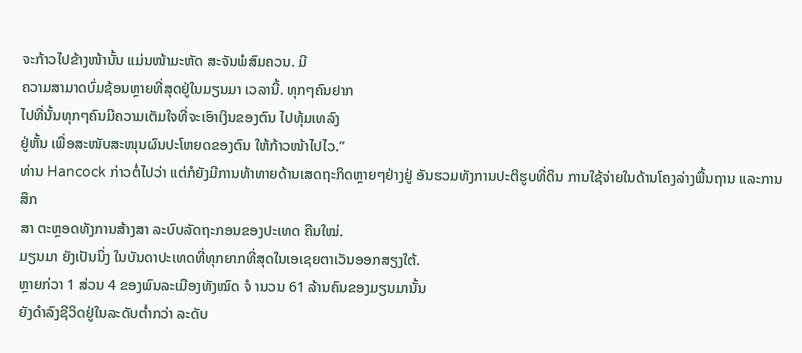ຈະກ້າວໄປຂ້າງໜ້ານັ້ນ ແມ່ນໜ້າມະຫັດ ສະຈັນພໍສົມຄວນ. ມີ
ຄວາມສາມາດບົ່ມຊ້ອນຫຼາຍທີ່ສຸດຢູ່ໃນມຽນມາ ເວລານີ້. ທຸກໆຄົນຢາກ
ໄປທີ່ນັ້ນທຸກໆຄົນມີຄວາມເຕັມໃຈທີ່ຈະເອົາເງິນຂອງຕົນ ໄປທຸ້ມເທລົງ
ຢູ່ຫັ້ນ ເພື່ອສະໜັບສະໜຸນຜົນປະໂຫຍດຂອງຕົນ ໃຫ້ກ້າວໜ້າໄປໄວ.”
ທ່ານ Hancock ກ່າວຕໍ່ໄປວ່າ ແຕ່ກໍຍັງມີການທ້າທາຍດ້ານເສດຖະກິດຫຼາຍໆຢ່າງຢູ່ ອັນຮວມທັງການປະຕິຮູບທີ່ດິນ ການໃຊ້ຈ່າຍໃນດ້ານໂຄງລ່າງພື້ນຖານ ແລະການສຶກ
ສາ ຕະຫຼອດທັງການສ້າງສາ ລະບົບລັດຖະກອນຂອງປະເທດ ຄືນໃໝ່.
ມຽນມາ ຍັງເປັນນຶ່ງ ໃນບັນດາປະເທດທີ່ທຸກຍາກທີ່ສຸດໃນເອເຊຍຕາເວັນອອກສຽງໃຕ້.
ຫຼາຍກ່ວາ 1 ສ່ວນ 4 ຂອງພົນລະເມືອງທັງໝົດ ຈໍ ານວນ 61 ລ້ານຄົນຂອງມຽນມານັ້ນ
ຍັງດຳລົງຊີວິດຢູ່ໃນລະດັບຕ່ຳກວ່າ ລະດັບ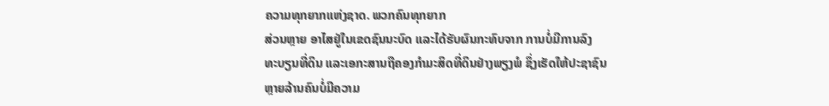ຄວາມທຸກຍາກແຫ່ງຊາດ. ພວກຄົນທຸກຍາກ
ສ່ວນຫຼາຍ ອາໄສຢູ່ໃນເຂດຊົນນະບົດ ແລະໄດ້ຮັບຜົນກະທົບຈາກ ການບໍ່ມີການລົງ
ທະບຽນທີ່ດິນ ແລະເອກະສານຖືຄອງກຳມະສິດທີ່ດິນຢ່າງພຽງພໍ ຊຶ່ງເຮັດໃຫ້ປະຊາຊົນ
ຫຼາຍລ້ານຄົນບໍ່ມີຄວາມ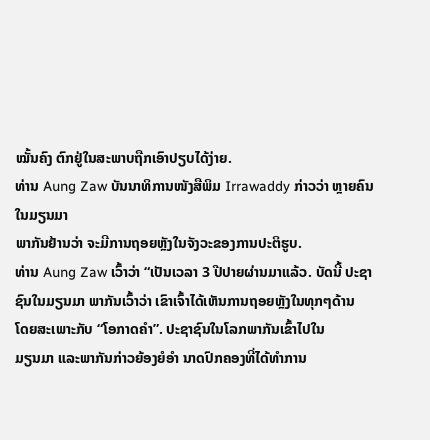ໝັ້ນຄົງ ຕົກຢູ່ໃນສະພາບຖືກເອົາປຽບໄດ້ງ່າຍ.
ທ່ານ Aung Zaw ບັນນາທິການໜັງສືພິມ Irrawaddy ກ່າວວ່າ ຫຼາຍຄົນໃນມຽນມາ
ພາກັນຢ້ານວ່າ ຈະມີການຖອຍຫຼັງໃນຈັງວະຂອງການປະຕິຮູບ.
ທ່ານ Aung Zaw ເວົ້າວ່າ “ເປັນເວລາ 3 ປີປາຍຜ່ານມາແລ້ວ. ບັດນີ້ ປະຊາ
ຊົນໃນມຽນມາ ພາກັນເວົ້າວ່າ ເຂົາເຈົ້າໄດ້ເຫັນການຖອຍຫຼັງໃນທຸກໆດ້ານ
ໂດຍສະເພາະກັບ “ໂອກາດຄຳ”. ປະຊາຊົນໃນໂລກພາກັນເຂົ້າໄປໃນ
ມຽນມາ ແລະພາກັນກ່າວຍ້ອງຍໍອຳ ນາດປົກຄອງທີ່ໄດ້ທຳການ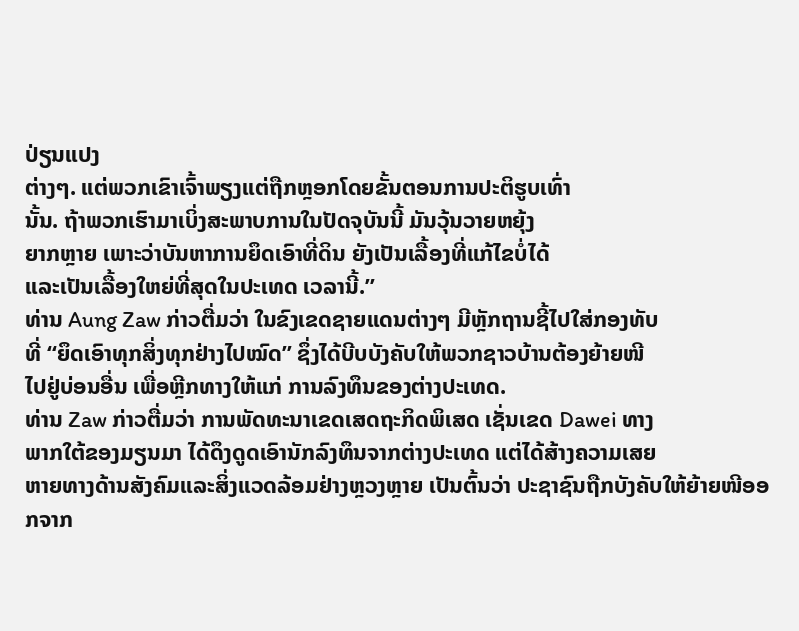ປ່ຽນແປງ
ຕ່າງໆ. ແຕ່ພວກເຂົາເຈົ້າພຽງແຕ່ຖືກຫຼອກໂດຍຂັ້ນຕອນການປະຕິຮູບເທົ່າ
ນັ້ນ. ຖ້າພວກເຮົາມາເບິ່ງສະພາບການໃນປັດຈຸບັນນີ້ ມັນວຸ້ນວາຍຫຍຸ້ງ
ຍາກຫຼາຍ ເພາະວ່າບັນຫາການຍຶດເອົາທີ່ດິນ ຍັງເປັນເລື້ອງທີ່ແກ້ໄຂບໍ່ໄດ້
ແລະເປັນເລື້ອງໃຫຍ່ທີ່ສຸດໃນປະເທດ ເວລານີ້.”
ທ່ານ Aung Zaw ກ່າວຕື່ມວ່າ ໃນຂົງເຂດຊາຍແດນຕ່າງໆ ມີຫຼັກຖານຊີ້ໄປໃສ່ກອງທັບ
ທີ່ “ຍຶດເອົາທຸກສິ່ງທຸກຢ່າງໄປໝົດ” ຊຶ່ງໄດ້ບີບບັງຄັບໃຫ້ພວກຊາວບ້ານຕ້ອງຍ້າຍໜີ
ໄປຢູ່ບ່ອນອື່ນ ເພື່ອຫຼີກທາງໃຫ້ແກ່ ການລົງທຶນຂອງຕ່າງປະເທດ.
ທ່ານ Zaw ກ່າວຕື່ມວ່າ ການພັດທະນາເຂດເສດຖະກິດພິເສດ ເຊັ່ນເຂດ Dawei ທາງ
ພາກໃຕ້ຂອງມຽນມາ ໄດ້ດຶງດູດເອົານັກລົງທຶນຈາກຕ່າງປະເທດ ແຕ່ໄດ້ສ້າງຄວາມເສຍ
ຫາຍທາງດ້ານສັງຄົມແລະສິ່ງແວດລ້ອມຢ່າງຫຼວງຫຼາຍ ເປັນຕົ້ນວ່າ ປະຊາຊົນຖືກບັງຄັບໃຫ້ຍ້າຍໜີອອກຈາກ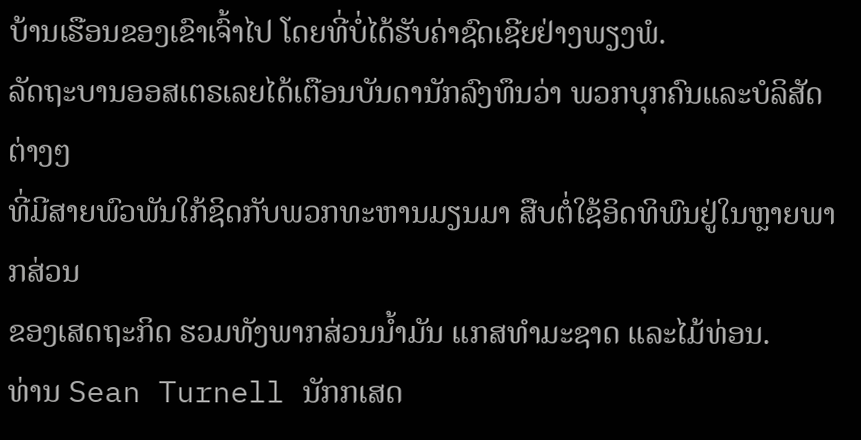ບ້ານເຮືອນຂອງເຂົາເຈົ້າໄປ ໂດຍທີ່ບໍ່ໄດ້ຮັບຄ່າຊົດເຊີຍຢ່າງພຽງພໍ.
ລັດຖະບານອອສເຕຣເລຍໄດ້ເຕືອນບັນດານັກລົງທຶນວ່າ ພວກບຸກຄົນແລະບໍລິສັດຕ່າງໆ
ທີ່ມີສາຍພົວພັນໃກ້ຊິດກັບພວກທະຫານມຽນມາ ສືບຕໍ່ໃຊ້ອິດທິພົນຢູ່ໃນຫຼາຍພາກສ່ວນ
ຂອງເສດຖະກິດ ຮວມທັງພາກສ່ວນນ້ຳມັນ ແກສທຳມະຊາດ ແລະໄມ້ທ່ອນ.
ທ່ານ Sean Turnell ນັກກເສດ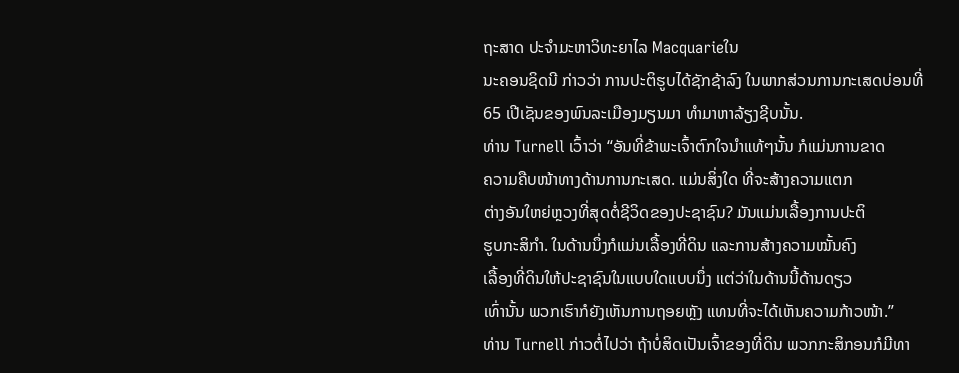ຖະສາດ ປະຈຳມະຫາວິທະຍາໄລ Macquarieໃນ
ນະຄອນຊິດນີ ກ່າວວ່າ ການປະຕິຮູບໄດ້ຊັກຊ້າລົງ ໃນພາກສ່ວນການກະເສດບ່ອນທີ່
65 ເປີເຊັນຂອງພົນລະເມືອງມຽນມາ ທຳມາຫາລ້ຽງຊີບນັ້ນ.
ທ່ານ Turnell ເວົ້າວ່າ “ອັນທີ່ຂ້າພະເຈົ້າຕົກໃຈນໍາແທ້ໆນັ້ນ ກໍແມ່ນການຂາດ
ຄວາມຄືບໜ້າທາງດ້ານການກະເສດ. ແມ່ນສິ່ງໃດ ທີ່ຈະສ້າງຄວາມແຕກ
ຕ່າງອັນໃຫຍ່ຫຼວງທີ່ສຸດຕໍ່ຊີວິດຂອງປະຊາຊົນ? ມັນແມ່ນເລື້ອງການປະຕິ
ຮູບກະສິກຳ. ໃນດ້ານນຶ່ງກໍແມ່ນເລື້ອງທີ່ດິນ ແລະການສ້າງຄວາມໝັ້ນຄົງ
ເລື້ອງທີ່ດິນໃຫ້ປະຊາຊົນໃນແບບໃດແບບນຶ່ງ ແຕ່ວ່າໃນດ້ານນີ້ດ້ານດຽວ
ເທົ່ານັ້ນ ພວກເຮົາກໍຍັງເຫັນການຖອຍຫຼັງ ແທນທີ່ຈະໄດ້ເຫັນຄວາມກ້າວໜ້າ.”
ທ່ານ Turnell ກ່າວຕໍ່ໄປວ່າ ຖ້າບໍ່ສິດເປັນເຈົ້າຂອງທີ່ດິນ ພວກກະສິກອນກໍມີທາ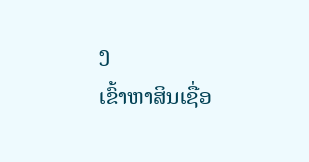ງ
ເຂົ້າຫາສິນເຊື່ອ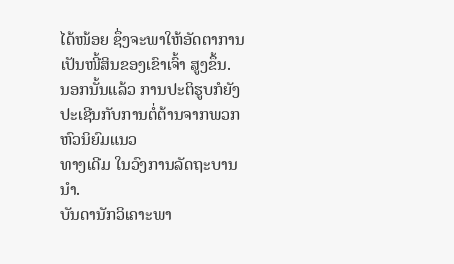ໄດ້ໜ້ອຍ ຊຶ່ງຈະພາໃຫ້ອັດຕາການເປັນໜີ້ສິນຂອງເຂົາເຈົ້າ ສູງຂຶ້ນ.
ນອກນັ້ນແລ້ວ ການປະຕິຮູບກໍຍັງປະເຊີນກັບການຕໍ່ຕ້ານຈາກພວກຫົວນິຍົມແນວ
ທາງເດີມ ໃນວົງການລັດຖະບານນໍາ.
ບັນດານັກວິເຄາະພາ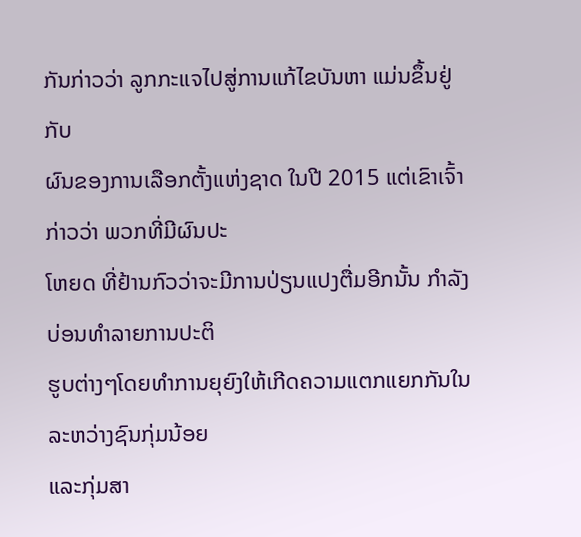ກັນກ່າວວ່າ ລູກກະແຈໄປສູ່ການແກ້ໄຂບັນຫາ ແມ່ນຂຶ້ນຢູ່ກັບ
ຜົນຂອງການເລືອກຕັ້ງແຫ່ງຊາດ ໃນປີ 2015 ແຕ່ເຂົາເຈົ້າກ່າວວ່າ ພວກທີ່ມີຜົນປະ
ໂຫຍດ ທີ່ຢ້ານກົວວ່າຈະມີການປ່ຽນແປງຕື່ມອີກນັ້ນ ກຳລັງບ່ອນທຳລາຍການປະຕິ
ຮູບຕ່າງໆໂດຍທຳການຍຸຍົງໃຫ້ເກີດຄວາມແຕກແຍກກັນໃນລະຫວ່າງຊົນກຸ່ມນ້ອຍ
ແລະກຸ່ມສາ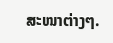ສະໜາຕ່າງໆ.